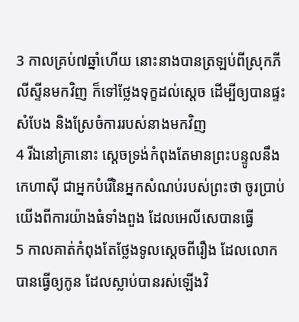3 កាលគ្រប់៧ឆ្នាំហើយ នោះនាងបានត្រឡប់ពីស្រុកភីលីស្ទីនមកវិញ ក៏ទៅថ្លែងទុក្ខដល់ស្តេច ដើម្បីឲ្យបានផ្ទះសំបែង និងស្រែចំការរបស់នាងមកវិញ
4 រីឯនៅគ្រានោះ ស្តេចទ្រង់កំពុងតែមានព្រះបន្ទូលនឹងកេហាស៊ី ជាអ្នកបំរើនៃអ្នកសំណប់របស់ព្រះថា ចូរប្រាប់យើងពីការយ៉ាងធំទាំងពួង ដែលអេលីសេបានធ្វើ
5 កាលគាត់កំពុងតែថ្លែងទូលស្តេចពីរឿង ដែលលោកបានធ្វើឲ្យកូន ដែលស្លាប់បានរស់ឡើងវិ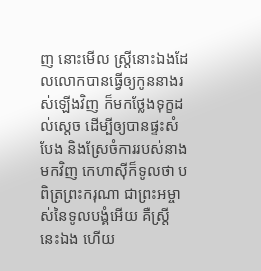ញ នោះមើល ស្ត្រីនោះឯងដែលលោកបានធ្វើឲ្យកូននាងរស់ឡើងវិញ ក៏មកថ្លែងទុក្ខដល់ស្តេច ដើម្បីឲ្យបានផ្ទះសំបែង និងស្រែចំការរបស់នាងមកវិញ កេហាស៊ីក៏ទូលថា បពិត្រព្រះករុណា ជាព្រះអម្ចាស់នៃទូលបង្គំអើយ គឺស្ត្រីនេះឯង ហើយ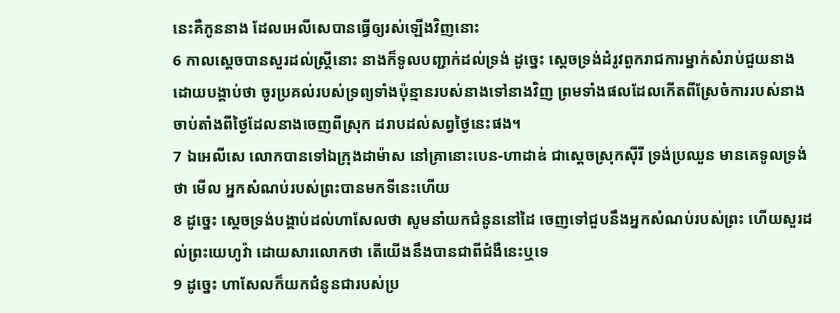នេះគឺកូននាង ដែលអេលីសេបានធ្វើឲ្យរស់ឡើងវិញនោះ
6 កាលស្តេចបានសួរដល់ស្ត្រីនោះ នាងក៏ទូលបញ្ជាក់ដល់ទ្រង់ ដូច្នេះ ស្តេចទ្រង់ដំរូវពួករាជការម្នាក់សំរាប់ជួយនាង ដោយបង្គាប់ថា ចូរប្រគល់របស់ទ្រព្យទាំងប៉ុន្មានរបស់នាងទៅនាងវិញ ព្រមទាំងផលដែលកើតពីស្រែចំការរបស់នាង ចាប់តាំងពីថ្ងៃដែលនាងចេញពីស្រុក ដរាបដល់សព្វថ្ងៃនេះផង។
7 ឯអេលីសេ លោកបានទៅឯក្រុងដាម៉ាស នៅគ្រានោះបេន-ហាដាឌ់ ជាស្តេចស្រុកស៊ីរី ទ្រង់ប្រឈួន មានគេទូលទ្រង់ថា មើល អ្នកសំណប់របស់ព្រះបានមកទីនេះហើយ
8 ដូច្នេះ ស្តេចទ្រង់បង្គាប់ដល់ហាសែលថា សូមនាំយកជំនូននៅដៃ ចេញទៅជួបនឹងអ្នកសំណប់របស់ព្រះ ហើយសួរដល់ព្រះយេហូវ៉ា ដោយសារលោកថា តើយើងនឹងបានជាពីជំងឺនេះឬទេ
9 ដូច្នេះ ហាសែលក៏យកជំនូនជារបស់ប្រ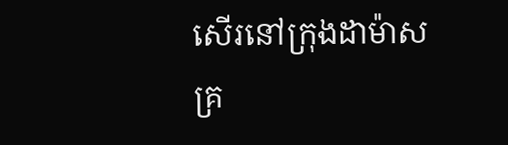សើរនៅក្រុងដាម៉ាសគ្រ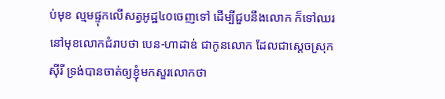ប់មុខ ល្មមផ្ទុកលើសត្វអូដ្ឋ៤០ចេញទៅ ដើម្បីជួបនឹងលោក ក៏ទៅឈរនៅមុខលោកជំរាបថា បេន-ហាដាឌ់ ជាកូនលោក ដែលជាស្តេចស្រុកស៊ីរី ទ្រង់បានចាត់ឲ្យខ្ញុំមកសួរលោកថា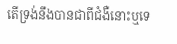តើទ្រង់នឹងបានជាពីជំងឺនោះឬទេ